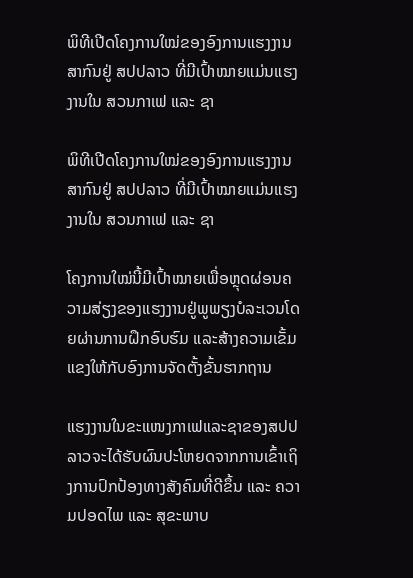ພິທີເປີດໂຄງການໃໝ່ຂອງອົງການແຮງງານສາກົນຢູ່ ສປປລາວ ທີ່ມີເປົ້າໝາຍແມ່ນແຮງງານໃນ ສວນກາເຟ ແລະ ຊາ

ພິທີເປີດໂຄງການໃໝ່ຂອງອົງການແຮງງານສາກົນຢູ່ ສປປລາວ ທີ່ມີເປົ້າໝາຍແມ່ນແຮງງານໃນ ສວນກາເຟ ແລະ ຊາ

ໂຄງການໃໝ່ນີ້ມີເປົ້າໝາຍເພື່ອຫຼຸດຜ່ອນຄວາມສ່ຽງຂອງແຮງງານຢູ່ພູພຽງບໍລະເວນໂດຍຜ່ານການຝຶກອົບຮົມ ແລະສ້າງຄວາມເຂັ້ມແຂງໃຫ້ກັບອົງການຈັດຕັ້ງຂັ້ນຮາກຖານ

ແຮງງານໃນຂະແໜງກາເຟແລະຊາຂອງສປປລາວຈະໄດ້ຮັບຜົນປະໂຫຍດຈາກການເຂົ້າເຖິງການປົກປ້ອງທາງສັງຄົມທີ່ດີຂຶ້ນ ແລະ ຄວາມປອດໄພ ແລະ ສຸຂະພາບ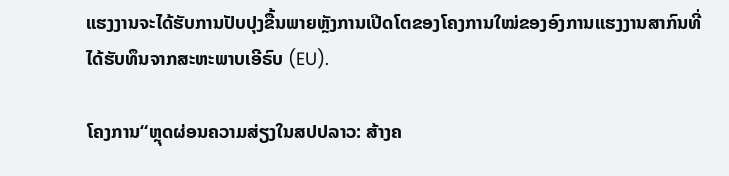ແຮງງານຈະໄດ້ຮັບການປັບປຸງຂື້ນພາຍຫຼັງການເປີດໂຕຂອງໂຄງການໃໝ່ຂອງອົງການແຮງງານສາກົນທີ່ໄດ້ຮັບທຶນຈາກສະຫະພາບເອີຣົບ (EU).

ໂຄງການ“ຫຼຸດຜ່ອນຄວາມສ່ຽງໃນສປປລາວ: ສ້າງຄ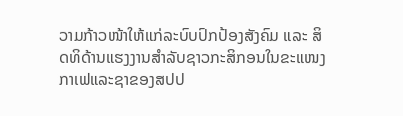ວາມກ້າວໜ້າໃຫ້ແກ່ລະບົບປົກປ້ອງສັງຄົມ ແລະ ສິດທິດ້ານແຮງງານສຳລັບຊາວກະສິກອນໃນຂະແໜງກາເຟແລະຊາຂອງສປປ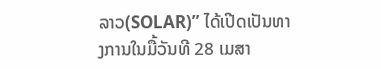ລາວ(SOLAR)” ໄດ້ເປີດເປັນທາງການໃນມື້ວັນທີ 28 ເມສາ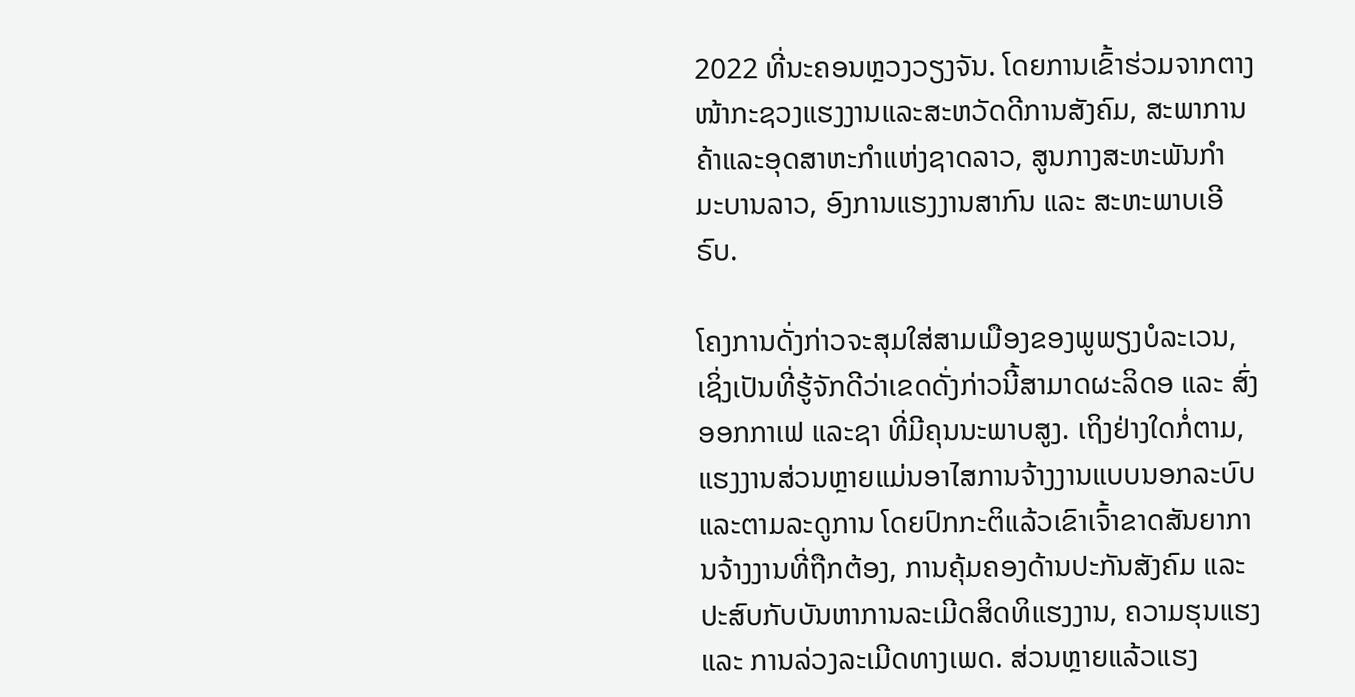2022 ທີ່ນະຄອນຫຼວງວຽງຈັນ. ໂດຍການເຂົ້າຮ່ວມຈາກຕາງໜ້າກະຊວງແຮງງານແລະສະຫວັດດີການສັງຄົມ, ສະພາການຄ້າແລະອຸດສາຫະກຳແຫ່ງຊາດລາວ, ສູນກາງສະຫະພັນກຳ ມະບານລາວ, ອົງການແຮງງານສາກົນ ແລະ ສະຫະພາບເອີຣົບ.

ໂຄງການດັ່ງກ່າວຈະສຸມໃສ່ສາມເມືອງຂອງພູພຽງບໍລະເວນ, ເຊິ່ງເປັນທີ່ຮູ້ຈັກດີວ່າເຂດດັ່ງກ່າວນີ້ສາມາດຜະລິດອ ແລະ ສົ່ງອອກກາເຟ ແລະຊາ ທີ່ມີຄຸນນະພາບສູງ. ເຖິງຢ່າງໃດກໍ່ຕາມ, ແຮງງານສ່ວນຫຼາຍແມ່ນອາໄສການຈ້າງງານແບບນອກລະບົບແລະຕາມລະດູການ ໂດຍປົກກະຕິແລ້ວເຂົາເຈົ້າຂາດສັນຍາການຈ້າງງານທີ່ຖືກຕ້ອງ, ການຄຸ້ມຄອງດ້ານປະກັນສັງຄົມ ແລະ ປະສົບກັບບັນຫາການລະເມີດສິດທິແຮງງານ, ຄວາມຮຸນແຮງ ແລະ ການລ່ວງລະເມີດທາງເພດ. ສ່ວນຫຼາຍແລ້ວແຮງ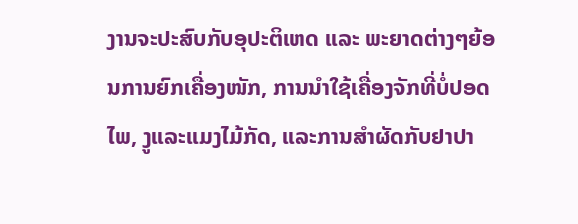ງານຈະປະສົບກັບອຸປະຕິເຫດ ແລະ ພະຍາດຕ່າງໆຍ້ອນການຍົກເຄື່ອງໜັກ, ການນຳໃຊ້ເຄື່ອງຈັກທີ່ບໍ່ປອດໄພ, ງູແລະແມງໄມ້ກັດ, ແລະການສຳຜັດກັບຢາປາ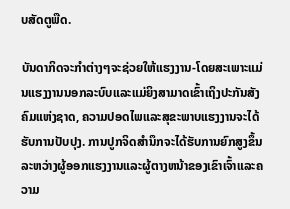ບສັດຕູພືດ.

ບັນດາກິດຈະກຳຕ່າງໆຈະຊ່ວຍໃຫ້ແຮງງານ-ໂດຍສະເພາະແມ່ນແຮງງານນອກລະບົບແລະແມ່ຍິງສາມາດເຂົ້າເຖິງປະກັນສັງຄົມແຫ່ງຊາດ, ຄວາມປອດໄພແລະສຸຂະພາບແຮງງານຈະໄດ້ຮັບການປັບປຸງ. ການປູກຈິດສໍານຶກຈະໄດ້ຮັບການຍົກສູງຂຶ້ນລະຫວ່າງຜູ້ອອກແຮງງານແລະຜູ້ຕາງຫນ້າຂອງເຂົາເຈົ້າແລະຄວາມ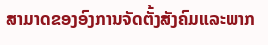ສາມາດຂອງອົງການຈັດຕັ້ງສັງຄົມແລະພາກ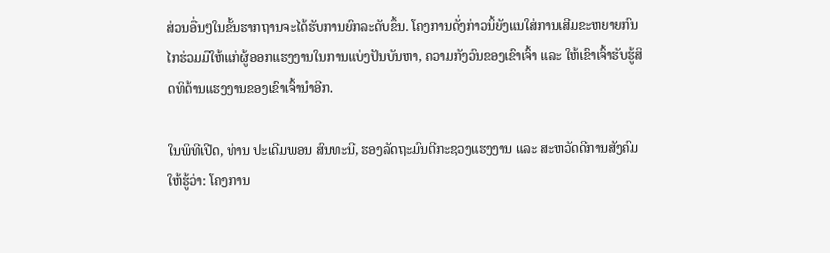ສ່ວນອື່ນໆໃນຂັ້ນຮາກຖານຈະໄດ້ຮັບການຍົກລະດັບຂຶ້ນ. ໂຄງການດັ່ງກ່າວນິ້ຍັງແນໃສ່ການເສີມຂະຫຍາຍກົນໄກຮ່ວມມືໃຫ້ແກ່ຜູ້ອອກແຮງງານໃນການແບ່ງປັນບັນຫາ, ຄວາມກັງວົນຂອງເຂົາເຈົ້າ ແລະ ໃຫ້ເຂົາເຈົ້າຮັບຮູ້ສິດທິດ້ານແຮງງານຂອງເຂົາເຈົ້ານຳອີກ.

ໃນພິທີເປີດ, ທ່ານ ປະເດີມພອນ ສົນທະນີ, ຮອງລັດຖະມົນຕີກະຊວງແຮງງານ ແລະ ສະຫວັດດີການສັງຄົມໃຫ້ຮູ້ວ່າ: ໂຄງການ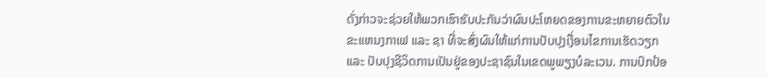ດັ່ງກ່າວຈະຊ່ວຍໃຫ້ພວກເຮົາຮັບປະກັນວ່າຜົນປະໂຫຍດຂອງການຂະຫຍາຍຕົວໃນຂະແຫນງກາເຟ ແລະ ຊາ ທີ່ຈະສົ່ງຜົນໃຫ້ແກ່ການປັບປຸງເງື່ອນໄຂການເຮັດວຽກ ແລະ ປັບປຸງຊີວິດການເປັນຢູ່ຂອງປະຊາຊົນໃນເຂດພູພຽງບໍລະເວນ. ການປົກປ້ອ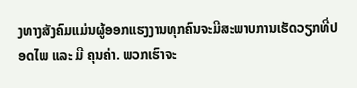ງທາງສັງຄົມແມ່ນຜູ້ອອກແຮງງານທຸກຄົນຈະມີສະພາບການເຮັດວຽກທີ່ປອດໄພ ແລະ ມີ ຄຸນຄ່າ. ພວກເຮົາຈະ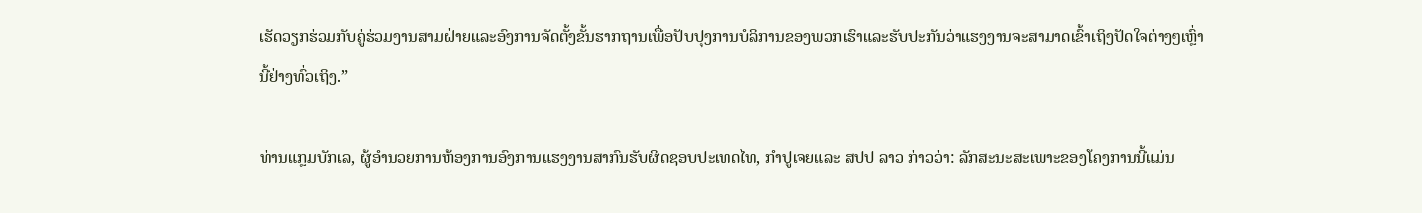ເຮັດວຽກຮ່ວມກັບຄູ່ຮ່ວມງານສາມຝ່າຍແລະອົງການຈັດຕັ້ງຂັ້ນຮາກຖານເພື່ອປັບປຸງການບໍລິການຂອງພວກເຮົາແລະຮັບປະກັນວ່າແຮງງານຈະສາມາດເຂົ້າເຖິງປັດໃຈຕ່າງໆເຫຼົ່ານີ້ຢ່າງທົ່ວເຖິງ.”

ທ່ານແກຼມບັກເລ, ຜູ້ອໍານວຍການຫ້ອງການອົງການແຮງງານສາກົນຮັບຜິດຊອບປະເທດໄທ, ກຳປູເຈຍແລະ ສປປ ລາວ ກ່າວວ່າ: ລັກສະນະສະເພາະຂອງໂຄງການນີ້ແມ່ນ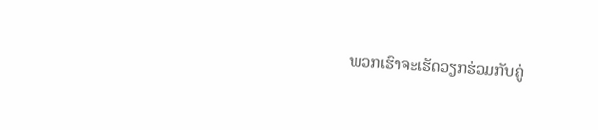ພວກເຮົາຈະເຮັດວຽກຮ່ວມກັບຄູ່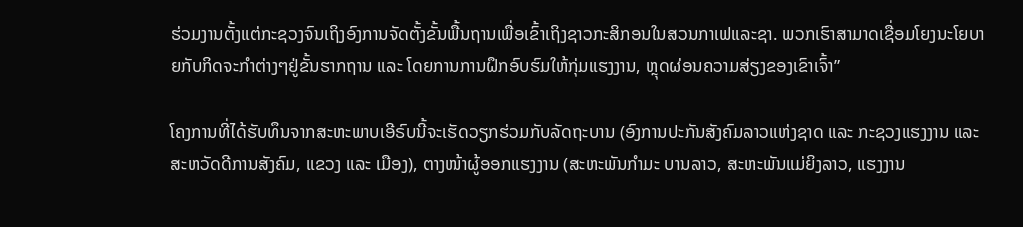ຮ່ວມງານຕັ້ງແຕ່ກະຊວງຈົນເຖິງອົງການຈັດຕັ້ງຂັ້ນພື້ນຖານເພື່ອເຂົ້າເຖິງຊາວກະສິກອນໃນສວນກາເຟແລະຊາ. ພວກເຮົາສາມາດເຊື່ອມໂຍງນະໂຍບາຍກັບກິດຈະກຳຕ່າງໆຢູ່ຂັ້ນຮາກຖານ ແລະ ໂດຍການການຝຶກອົບຮົມໃຫ້ກຸ່ມແຮງງານ, ຫຼຸດຜ່ອນຄວາມສ່ຽງຂອງເຂົາເຈົ້າ”

ໂຄງການທີ່ໄດ້ຮັບທຶນຈາກສະຫະພາບເອີຣົບນີ້ຈະເຮັດວຽກຮ່ວມກັບລັດຖະບານ (ອົງການປະກັນສັງຄົມລາວແຫ່ງຊາດ ແລະ ກະຊວງແຮງງານ ແລະສະຫວັດດີການສັງຄົມ, ແຂວງ ແລະ ເມືອງ), ຕາງໜ້າຜູ້ອອກແຮງງານ (ສະຫະພັນກຳມະ ບານລາວ, ສະຫະພັນແມ່ຍິງລາວ, ແຮງງານ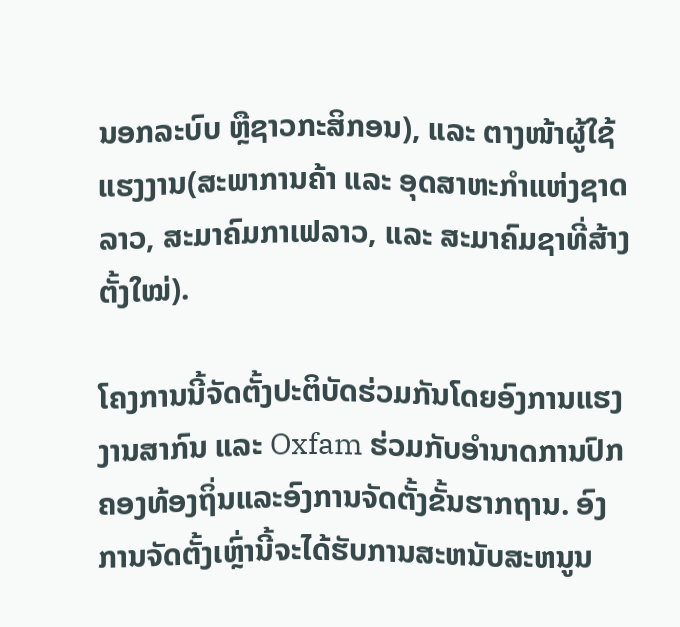ນອກລະບົບ ຫຼືຊາວກະສິກອນ), ແລະ ຕາງໜ້າຜູ້ໃຊ້ແຮງງານ(ສະພາການຄ້າ ແລະ ອຸດສາຫະກຳແຫ່ງຊາດລາວ, ສະມາຄົມກາເຟລາວ, ແລະ ສະມາຄົມຊາທີ່ສ້າງຕັ້ງໃໝ່).

ໂຄງການນີ້ຈັດຕັ້ງປະຕິບັດຮ່ວມກັນໂດຍອົງການແຮງງານສາກົນ ແລະ Oxfam ຮ່ວມກັບອໍານາດການປົກຄອງທ້ອງຖິ່ນແລະອົງການຈັດຕັ້ງຂັ້ນຮາກຖານ. ອົງການຈັດຕັ້ງເຫຼົ່ານີ້ຈະໄດ້ຮັບການສະຫນັບສະຫນູນ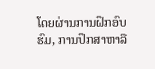ໂດຍຜ່ານການຝຶກອົບຮົມ, ການປຶກສາຫາລື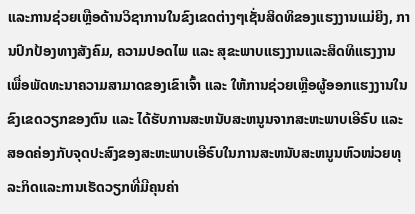ແລະການຊ່ວຍເຫຼືອດ້ານວິຊາການໃນຂົງເຂດຕ່າງໆເຊັ່ນສິດທິຂອງແຮງງານແມ່ຍິງ, ການປົກປ້ອງທາງສັງຄົມ, ຄວາມປອດໄພ ແລະ ສຸຂະພາບແຮງງານແລະສິດທິແຮງງານ ເພື່ອພັດທະນາຄວາມສາມາດຂອງເຂົາເຈົ້າ ແລະ ໃຫ້ການຊ່ວຍເຫຼືອຜູ້ອອກແຮງງານໃນຂົງເຂດວຽກຂອງຕົນ ແລະ ໄດ້ຮັບການສະຫນັບສະຫນູນຈາກສະຫະພາບເອີຣົບ ແລະ ສອດຄ່ອງກັບຈຸດປະສົງຂອງສະຫະພາບເອີຣົບໃນການສະຫນັບສະຫນູນຫົວໜ່ວຍທຸລະກິດແລະການເຮັດວຽກທີ່ມີຄຸນຄ່າ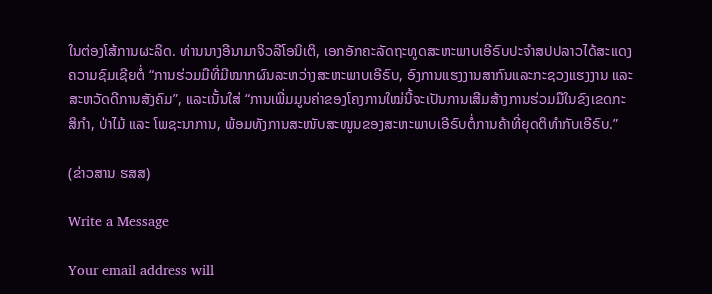ໃນຕ່ອງໂສ້ການຜະລິດ. ທ່ານນາງອີນາມາຈິວລີໂອນິເຕິ, ເອກອັກຄະລັດຖະທູດສະຫະພາບເອີຣົບປະຈຳສປປລາວໄດ້ສະແດງຄວາມຊົມເຊີຍຕໍ່ “ການຮ່ວມມືທີ່ມີໝາກຜົນລະຫວ່າງສະຫະພາບເອີຣົບ, ອົງການແຮງງານສາກົນແລະກະຊວງແຮງງານ ແລະ ສະຫວັດດີການສັງຄົມ”, ແລະເນັ້ນໃສ່ “ການເພີ່ມມູນຄ່າຂອງໂຄງການໃໝ່ນີ້ຈະເປັນການເສີມສ້າງການຮ່ວມມືໃນຂົງເຂດກະສິກຳ, ປ່າໄມ້ ແລະ ໂພຊະນາການ, ພ້ອມທັງການສະໜັບສະໜູນຂອງສະຫະພາບເອີຣົບຕໍ່ການຄ້າທີ່ຍຸດຕິທຳກັບເອີຣົບ.”

(ຂ່າວສານ ຮສສ)

Write a Message

Your email address will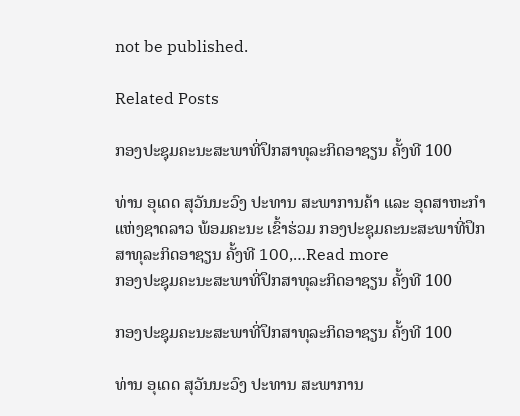not be published.

Related Posts

ກອງປະຊຸມຄະນະສະພາທີ່ປຶກສາທຸລະກິດອາຊຽນ ຄັ້ງທີ 100

ທ່ານ ອຸເດດ ສຸວັນນະວົງ ປະທານ ສະພາການຄ້າ ແລະ ອຸດສາຫະກຳແຫ່ງຊາດລາວ ພ້ອມຄະນະ ເຂົ້າຮ່ວມ ກອງປະຊຸມຄະນະສະພາທີ່ປຶກສາທຸລະກິດອາຊຽນ ຄັ້ງທີ 100,…Read more
ກອງປະຊຸມຄະນະສະພາທີ່ປຶກສາທຸລະກິດອາຊຽນ ຄັ້ງທີ 100

ກອງປະຊຸມຄະນະສະພາທີ່ປຶກສາທຸລະກິດອາຊຽນ ຄັ້ງທີ 100

ທ່ານ ອຸເດດ ສຸວັນນະວົງ ປະທານ ສະພາການ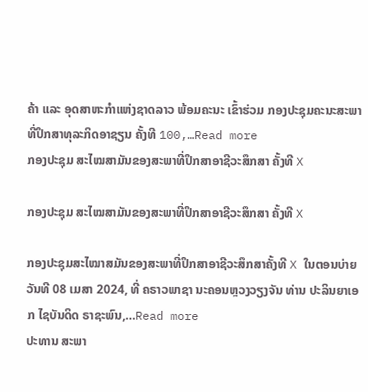ຄ້າ ແລະ ອຸດສາຫະກຳແຫ່ງຊາດລາວ ພ້ອມຄະນະ ເຂົ້າຮ່ວມ ກອງປະຊຸມຄະນະສະພາທີ່ປຶກສາທຸລະກິດອາຊຽນ ຄັ້ງທີ 100,…Read more
ກອງປະຊຸມ ສະໄໝສາມັນຂອງສະພາທີ່ປຶກສາອາຊີວະສຶກສາ ຄັ້ງທີ X

ກອງປະຊຸມ ສະໄໝສາມັນຂອງສະພາທີ່ປຶກສາອາຊີວະສຶກສາ ຄັ້ງທີ X

ກອງປະຊຸມສະໄໝາສມັນຂອງສະພາທີ່ປຶກສາອາຊີວະສຶກສາຄັ້ງທີ X ໃນຕອນບ່າຍ ວັນທີ 08 ເມສາ 2024, ທີ່ ຄຣາວພາຊາ ນະຄອນຫຼວງວຽງຈັນ ທ່ານ ປະລິນຍາເອກ ໄຊບັນດິດ ຣາຊະພົນ,…Read more
ປະທານ ສະພາ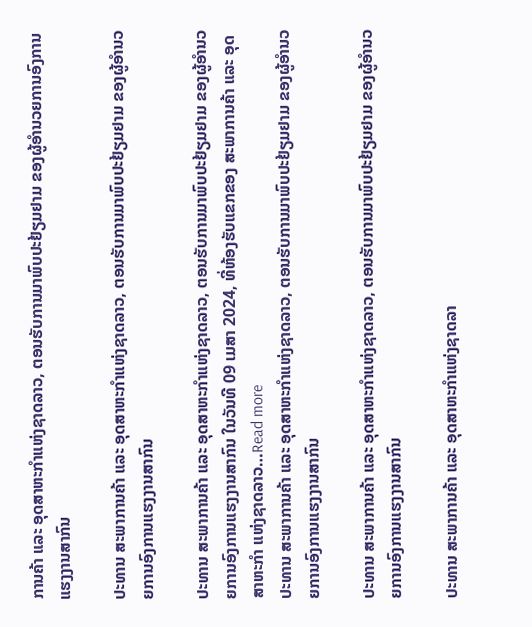ການຄ້າ ແລະ ອຸດສາຫະກຳແຫ່ງຊາດລາວ, ຕອນຮັບການມາພົບປະຢ້ຽມຢາມ ຂອງຜູ້ອຳນວຍການອົງການແຮງງານສາກົນ

ປະທານ ສະພາການຄ້າ ແລະ ອຸດສາຫະກຳແຫ່ງຊາດລາວ, ຕອນຮັບການມາພົບປະຢ້ຽມຢາມ ຂອງຜູ້ອຳນວຍການອົງການແຮງງານສາກົນ

ປະທານ ສະພາການຄ້າ ແລະ ອຸດສາຫະກຳແຫ່ງຊາດລາວ, ຕອນຮັບການມາພົບປະຢ້ຽມຢາມ ຂອງຜູ້ອຳນວຍການອົງການແຮງງານສາກົນ ໃນວັນທີ 09 ເມສາ 2024, ທີ່ຫ້ອງຮັບແຂກຂອງ ສະພາການຄ້າ ແລະ ອຸດສາຫະກຳ ແຫ່ງຊາດລາວ…Read more
ປະທານ ສະພາການຄ້າ ແລະ ອຸດສາຫະກຳແຫ່ງຊາດລາວ, ຕອນຮັບການມາພົບປະຢ້ຽມຢາມ ຂອງຜູ້ອຳນວຍການອົງການແຮງງານສາກົນ

ປະທານ ສະພາການຄ້າ ແລະ ອຸດສາຫະກຳແຫ່ງຊາດລາວ, ຕອນຮັບການມາພົບປະຢ້ຽມຢາມ ຂອງຜູ້ອຳນວຍການອົງການແຮງງານສາກົນ

ປະທານ ສະພາການຄ້າ ແລະ ອຸດສາຫະກຳແຫ່ງຊາດລາ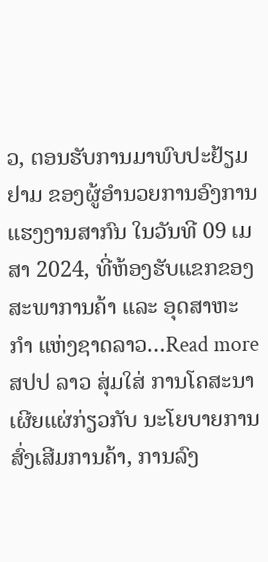ວ, ຕອນຮັບການມາພົບປະຢ້ຽມຢາມ ຂອງຜູ້ອຳນວຍການອົງການແຮງງານສາກົນ ໃນວັນທີ 09 ເມສາ 2024, ທີ່ຫ້ອງຮັບແຂກຂອງ ສະພາການຄ້າ ແລະ ອຸດສາຫະກຳ ແຫ່ງຊາດລາວ…Read more
ສປປ ລາວ ສຸ່ມໃສ່ ການໂຄສະນາເຜີຍແຜ່ກ່ຽວກັບ ນະໂຍບາຍການສົ່ງເສີມການຄ້າ, ການລົງ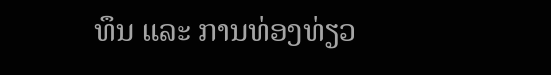ທຶນ ແລະ ການທ່ອງທ່ຽວ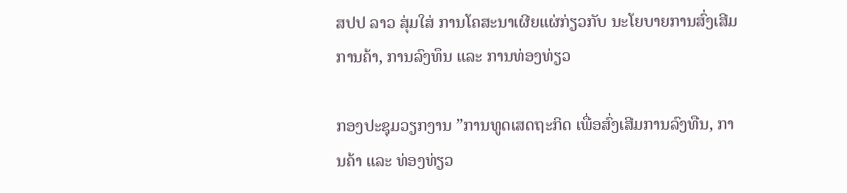ສປປ ລາວ ສຸ່ມໃສ່ ການໂຄສະນາເຜີຍແຜ່ກ່ຽວກັບ ນະໂຍບາຍການສົ່ງເສີມການຄ້າ, ການລົງທຶນ ແລະ ການທ່ອງທ່ຽວ

ກອງປະຊຸມວຽກງານ ”ການທູດເສດຖະກິດ ເພື່ອສົ່ງເສີມການລົງທືນ, ການຄ້າ ແລະ ທ່ອງທ່ຽວ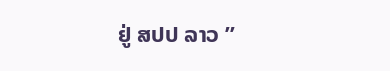ຢູ່ ສປປ ລາວ ”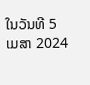ໃນວັນທີ 5 ເມສາ 2024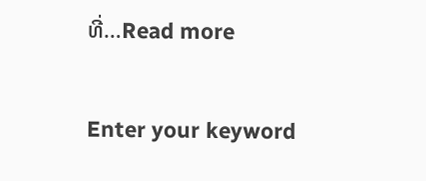ທີ່…Read more

Enter your keyword